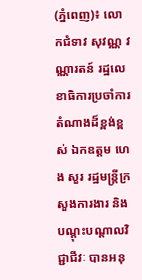(ភ្នំពេញ)៖ លោកជំទាវ សុវណ្ណ វណ្ណារតន៍ រដ្ឋលេខាធិការប្រចាំការ តំណាងដ៏ខ្ពង់ខ្ពស់ ឯកឧត្តម ហេង សួរ រដ្ឋមន្រ្តីក្រសួងការងារ និងបណ្ដុះបណ្ដាលវិជ្ជាជីវៈ បានអនុ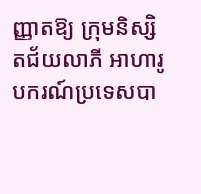ញ្ញាតឱ្យ ក្រុមនិស្សិតជ័យលាភី អាហារូបករណ៍ប្រទេសបា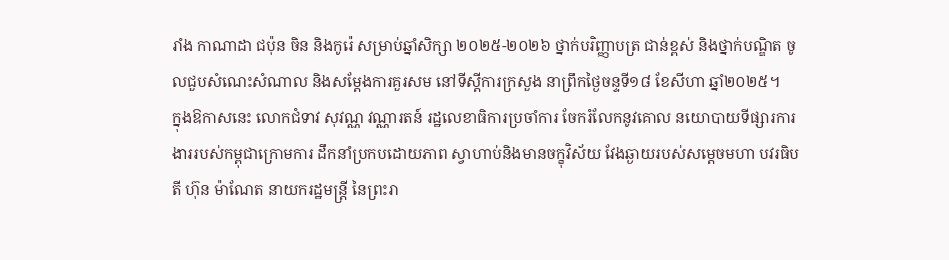រាំង កាណាដា ជប៉ុន ចិន និងកូរ៉េ សម្រាប់ឆ្នាំសិក្សា ២០២៥-២០២៦ ថ្នាក់បរិញ្ញាបត្រ ជាន់ខ្ពស់ និងថ្នាក់បណ្ឌិត ចូលជួបសំណេះសំណាល និងសម្តែងការគួរសម នៅទីស្តីការក្រសួង នាព្រឹកថ្ងៃចន្ទទី១៨ ខែសីហា ឆ្នាំ២០២៥។
ក្នុងឱកាសនេះ លោកជំទាវ សុវណ្ណ វណ្ណារតន៍ រដ្ឋលេខាធិការប្រចាំការ ចែករំលែកនូវគោល នយោបាយទីផ្សារការ ងាររបស់កម្ពុជាក្រោមការ ដឹកនាំប្រកបដោយភាព ស្វាហាប់និងមានចក្ខុវិស័យ វែងឆ្ងាយរបស់សម្តេចមហា បវរធិបតី ហ៊ុន ម៉ាណែត នាយករដ្ឋមន្រ្តី នៃព្រះរា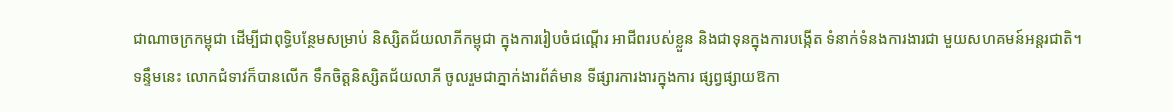ជាណាចក្រកម្ពុជា ដើម្បីជាពុទ្ធិបន្ថែមសម្រាប់ និស្សិតជ័យលាភីកម្ពុជា ក្នុងការរៀបចំជណ្តើរ អាជីពរបស់ខ្លួន និងជាទុនក្នុងការបង្កើត ទំនាក់ទំនងការងារជា មួយសហគមន៍អន្តរជាតិ។
ទន្ទឹមនេះ លោកជំទាវក៏បានលើក ទឹកចិត្តនិស្សិតជ័យលាភី ចូលរួមជាភ្នាក់ងារព័ត៌មាន ទីផ្សារការងារក្នុងការ ផ្សព្វផ្សាយឱកា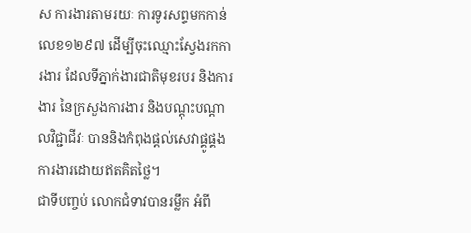ស ការងារតាមរយៈ ការទូរសព្ទមកកាន់លេខ១២៩៧ ដើម្បីចុះឈ្មោះស្វែងរកការងារ ដែលទីភ្នាក់ងារជាតិមុខរបរ និងការងារ នៃក្រសួងការងារ និងបណ្តុះបណ្តាលវិជ្ជាជីវៈ បាននិងកំពុងផ្តល់សេវាផ្គូផ្គង ការងារដោយឥតគិតថ្លៃ។
ជាទីបញ្ចប់ លោកជំទាវបានរម្លឹក អំពី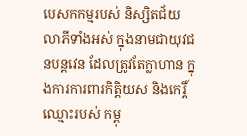បេសកកម្មរបស់ និស្សិតជ័យលាភីទាំងអស់ ក្នុងនាមជាយុវជនបន្តវេន ដែលត្រូវតែក្លាហាន ក្នុងការការពារកិត្តិយស និងកេរ្តិ៍ឈ្មោះរបស់ កម្ពុ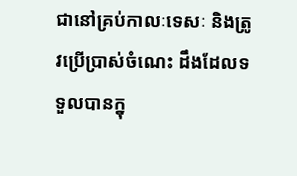ជានៅគ្រប់កាលៈទេសៈ និងត្រូវប្រើប្រាស់ចំណេះ ដឹងដែលទទួលបានក្នុ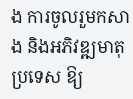ង ការចូលរួមកសាង និងអភិវឌ្ឍមាតុប្រទេស ឱ្យ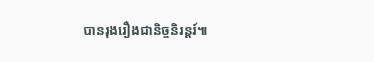បានរុងរឿងជានិច្ចនិរន្តរ៍៕